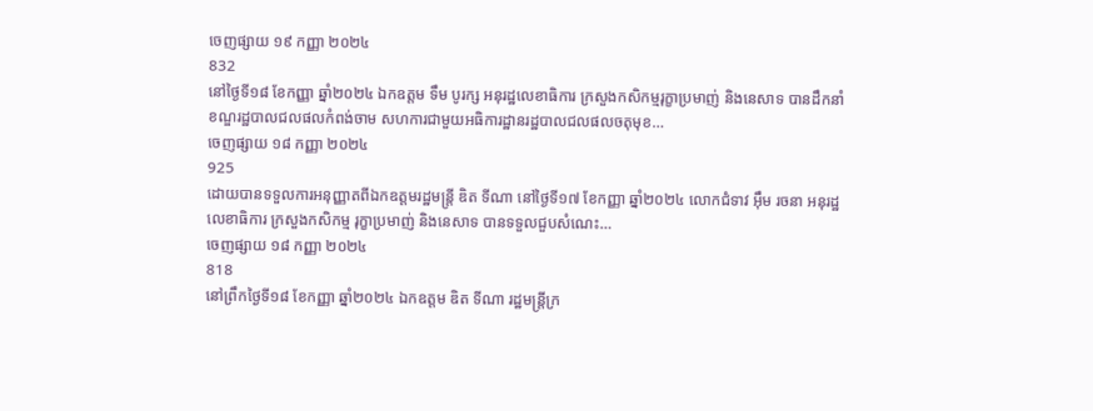ចេញផ្សាយ ១៩ កញ្ញា ២០២៤
832
នៅថ្ងៃទី១៨ ខែកញ្ញា ឆ្នាំ២០២៤ ឯកឧត្តម ទឹម បូរក្ស អនុរដ្ឋលេខាធិការ ក្រសួងកសិកម្មរុក្ខាប្រមាញ់ និងនេសាទ បានដឹកនាំខណ្ឌរដ្ឋបាលជលផលកំពង់ចាម សហការជាមួយអធិការដ្ឋានរដ្ឋបាលជលផលចតុមុខ...
ចេញផ្សាយ ១៨ កញ្ញា ២០២៤
925
ដោយបានទទួលការអនុញ្ញាតពីឯកឧត្តមរដ្ឋមន្ដ្រី ឌិត ទីណា នៅថ្ងៃទី១៧ ខែកញ្ញា ឆ្នាំ២០២៤ លោកជំទាវ អ៊ឹម រចនា អនុរដ្ឋលេខាធិការ ក្រសួងកសិកម្ម រុក្ខាប្រមាញ់ និងនេសាទ បានទទួលជួបសំណេះ...
ចេញផ្សាយ ១៨ កញ្ញា ២០២៤
818
នៅព្រឹកថ្ងៃទី១៨ ខែកញ្ញា ឆ្នាំ២០២៤ ឯកឧត្តម ឌិត ទីណា រដ្ឋមន្ត្រីក្រ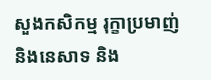សួងកសិកម្ម រុក្ខាប្រមាញ់ និងនេសាទ និង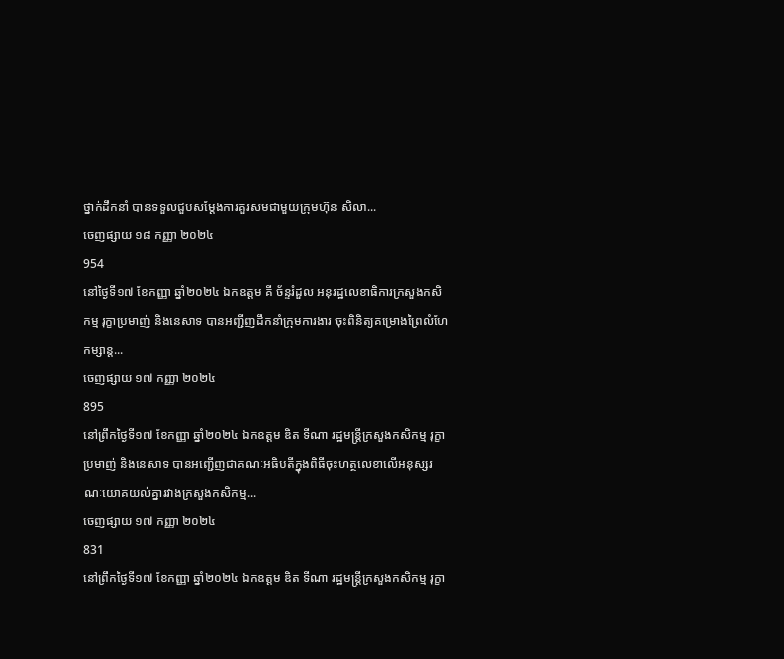ថ្នាក់ដឹកនាំ បានទទួលជួបសម្តែងការគួរសមជាមួយក្រុមហ៊ុន សិលា...
ចេញផ្សាយ ១៨ កញ្ញា ២០២៤
954
នៅថ្ងៃទី១៧ ខែកញ្ញា ឆ្នាំ២០២៤ ឯកឧត្តម គី ច័ន្ទរំដួល អនុរដ្ឋលេខាធិការក្រសួងកសិកម្ម រុក្ខាប្រមាញ់ និងនេសាទ បានអញ្ជីញដឹកនាំក្រុមការងារ ចុះពិនិត្យគម្រោងព្រៃលំហែកម្សាន្ត...
ចេញផ្សាយ ១៧ កញ្ញា ២០២៤
895
នៅព្រឹកថ្ងៃទី១៧ ខែកញ្ញា ឆ្នាំ២០២៤ ឯកឧត្តម ឌិត ទីណា រដ្ឋមន្ត្រីក្រសួងកសិកម្ម រុក្ខាប្រមាញ់ និងនេសាទ បានអញ្ជើញជាគណៈអធិបតីក្នុងពិធីចុះហត្ថលេខាលើអនុស្សរណៈយោគយល់គ្នារវាងក្រសួងកសិកម្ម...
ចេញផ្សាយ ១៧ កញ្ញា ២០២៤
831
នៅព្រឹកថ្ងៃទី១៧ ខែកញ្ញា ឆ្នាំ២០២៤ ឯកឧត្តម ឌិត ទីណា រដ្ឋមន្ត្រីក្រសួងកសិកម្ម រុក្ខា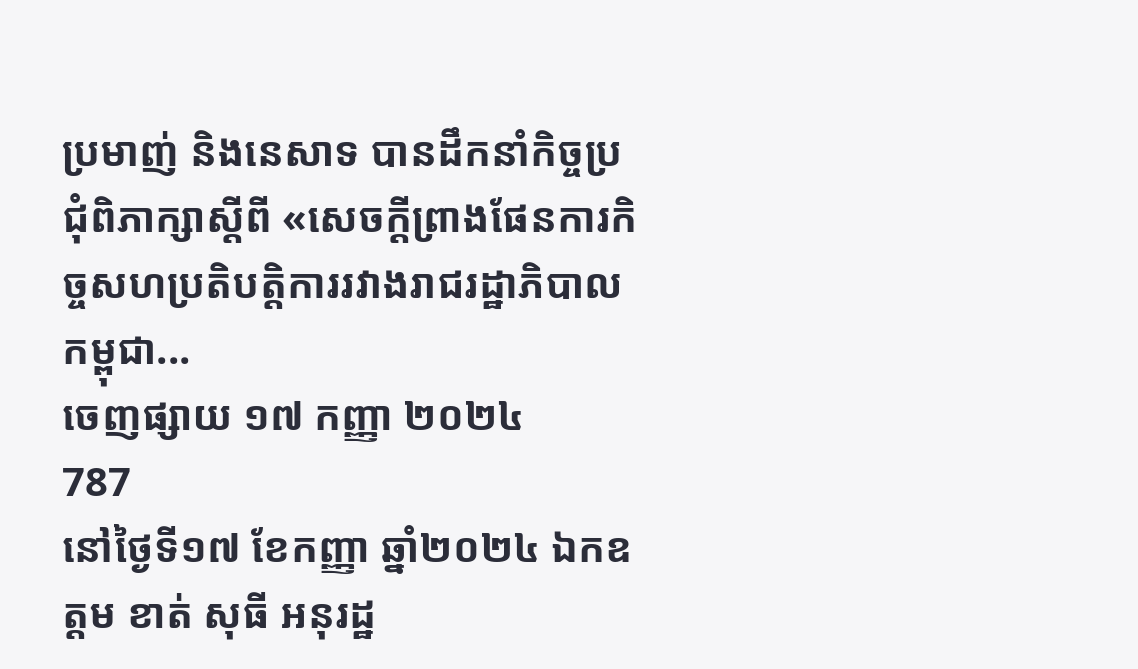ប្រមាញ់ និងនេសាទ បានដឹកនាំកិច្ចប្រជុំពិភាក្សាស្តីពី «សេចក្តីព្រាងផែនការកិច្ចសហប្រតិបត្តិការរវាងរាជរដ្ឋាភិបាលកម្ពុជា...
ចេញផ្សាយ ១៧ កញ្ញា ២០២៤
787
នៅថ្ងៃទី១៧ ខែកញ្ញា ឆ្នាំ២០២៤ ឯកឧត្តម ខាត់ សុធី អនុរដ្ឋ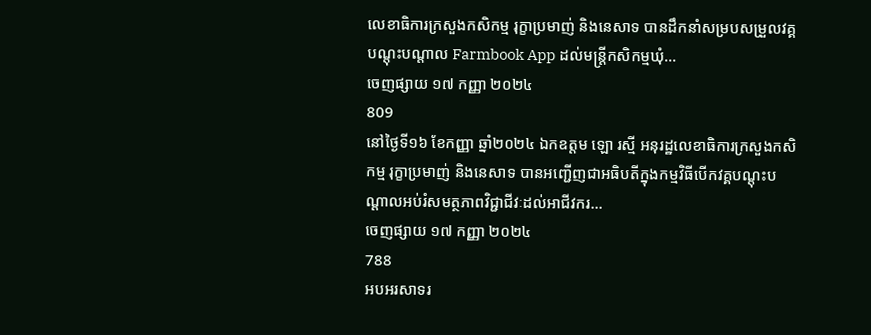លេខាធិការក្រសួងកសិកម្ម រុក្ខាប្រមាញ់ និងនេសាទ បានដឹកនាំសម្របសម្រួលវគ្គបណ្តុះបណ្តាល Farmbook App ដល់មន្ដ្រីកសិកម្មឃុំ...
ចេញផ្សាយ ១៧ កញ្ញា ២០២៤
809
នៅថ្ងៃទី១៦ ខែកញ្ញា ឆ្នាំ២០២៤ ឯកឧត្តម ឡោ រស្មី អនុរដ្ឋលេខាធិការក្រសួងកសិកម្ម រុក្ខាប្រមាញ់ និងនេសាទ បានអញ្ជើញជាអធិបតីក្នុងកម្មវិធីបើកវគ្គបណ្តុះបណ្តាលអប់រំសមត្ថភាពវិជ្ជាជីវៈដល់អាជីវករ...
ចេញផ្សាយ ១៧ កញ្ញា ២០២៤
788
អបអរសាទរ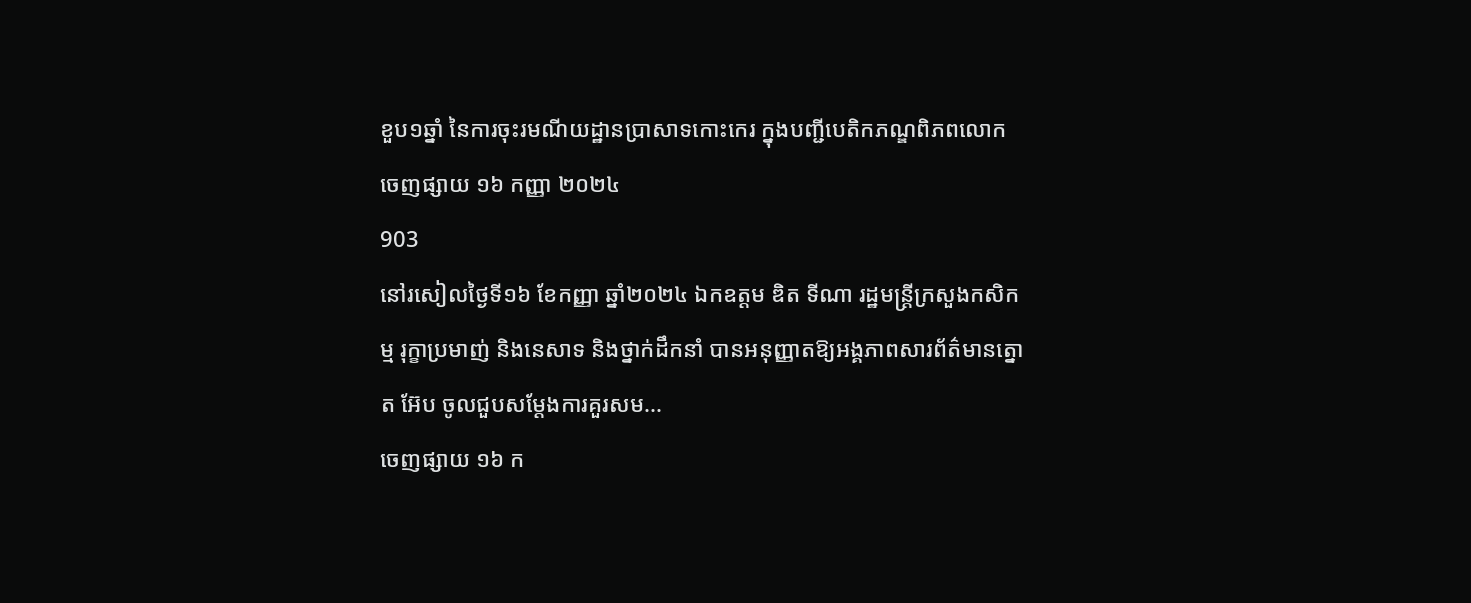ខួប១ឆ្នាំ នៃការចុះរមណីយដ្ឋានប្រាសាទកោះកេរ ក្នុងបញ្ជីបេតិកភណ្ឌពិភពលោក
ចេញផ្សាយ ១៦ កញ្ញា ២០២៤
903
នៅរសៀលថ្ងៃទី១៦ ខែកញ្ញា ឆ្នាំ២០២៤ ឯកឧត្តម ឌិត ទីណា រដ្ឋមន្ត្រីក្រសួងកសិកម្ម រុក្ខាប្រមាញ់ និងនេសាទ និងថ្នាក់ដឹកនាំ បានអនុញ្ញាតឱ្យអង្គភាពសារព័ត៌មានត្នោត អ៊ែប ចូលជួបសម្តែងការគួរសម...
ចេញផ្សាយ ១៦ ក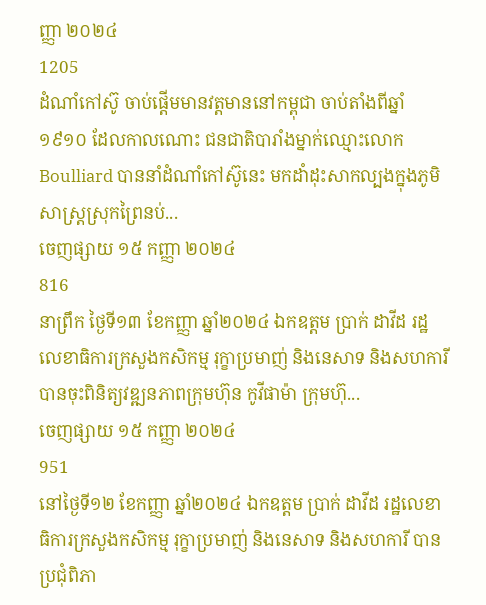ញ្ញា ២០២៤
1205
ដំណាំកៅស៊ូ ចាប់ផ្ដើមមានវត្តមាននៅកម្ពុជា ចាប់តាំងពីឆ្នាំ១៩១០ ដែលកាលណោះ ជនជាតិបារាំងម្នាក់ឈ្មោះលោក Boulliard បាននាំដំណាំកៅស៊ូនេះ មកដាំដុះសាកល្បងក្នុងភូមិសាស្ត្រស្រុកព្រៃនប់...
ចេញផ្សាយ ១៥ កញ្ញា ២០២៤
816
នាព្រឹក ថ្ងៃទី១៣ ខែកញ្ញា ឆ្នាំ២០២៤ ឯកឧត្តម ប្រាក់ ដាវីដ រដ្ឋលេខាធិការក្រសួងកសិកម្ម រុក្ខាប្រមាញ់ និងនេសាទ និងសហការី បានចុះពិនិត្យវឌ្ឍនភាពក្រុមហ៊ុន កូវីផាម៉ា ក្រុមហ៊ុ...
ចេញផ្សាយ ១៥ កញ្ញា ២០២៤
951
នៅថ្ងៃទី១២ ខែកញ្ញា ឆ្នាំ២០២៤ ឯកឧត្តម ប្រាក់ ដាវីដ រដ្ឋលេខាធិការក្រសួងកសិកម្ម រុក្ខាប្រមាញ់ និងនេសាទ និងសហការី បានប្រជុំពិភា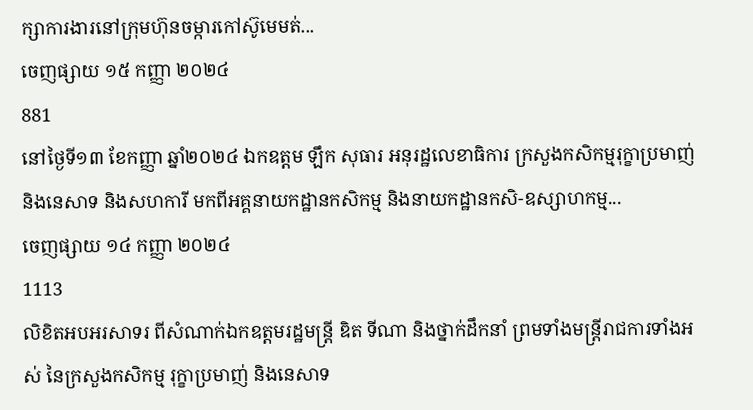ក្សាការងារនៅក្រុមហ៊ុនចម្ការកៅស៊ូមេមត់...
ចេញផ្សាយ ១៥ កញ្ញា ២០២៤
881
នៅថ្ងៃទី១៣ ខែកញ្ញា ឆ្នាំ២០២៤ ឯកឧត្តម ឡឹក សុធារ អនុរដ្ឋលេខាធិការ ក្រសួងកសិកម្មរុក្ខាប្រមាញ់ និងនេសាទ និងសហការី មកពីអគ្គនាយកដ្ឋានកសិកម្ម និងនាយកដ្ឋានកសិ-ឧស្សាហកម្ម...
ចេញផ្សាយ ១៤ កញ្ញា ២០២៤
1113
លិខិតអបអរសាទរ ពីសំណាក់ឯកឧត្តមរដ្ឋមន្ដ្រី ឌិត ទីណា និងថ្នាក់ដឹកនាំ ព្រមទាំងមន្ដ្រីរាជការទាំងអស់ នៃក្រសួងកសិកម្ម រុក្ខាប្រមាញ់ និងនេសាទ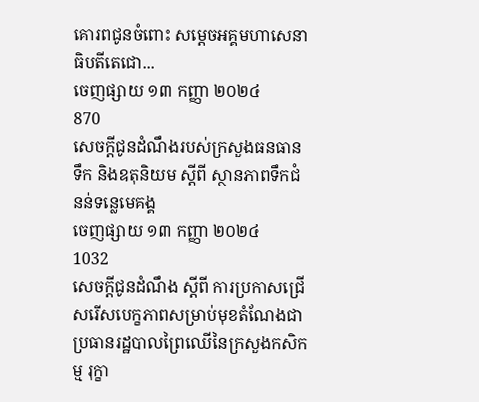គោរពជូនចំពោះ សម្ដេចអគ្គមហាសេនាធិបតីតេជោ...
ចេញផ្សាយ ១៣ កញ្ញា ២០២៤
870
សេចក្តីជូនដំណឹងរបស់ក្រសួងធនធានទឹក និងឧតុនិយម ស្តីពី ស្ថានភាពទឹកជំនន់ទន្លេមេគង្គ
ចេញផ្សាយ ១៣ កញ្ញា ២០២៤
1032
សេចក្តីជូនដំណឹង ស្តីពី ការប្រកាសជ្រើសរើសបេក្ខភាពសម្រាប់មុខតំណែងជាប្រធានរដ្ឋបាលព្រៃឈើនៃក្រសួងកសិកម្ម រុក្ខា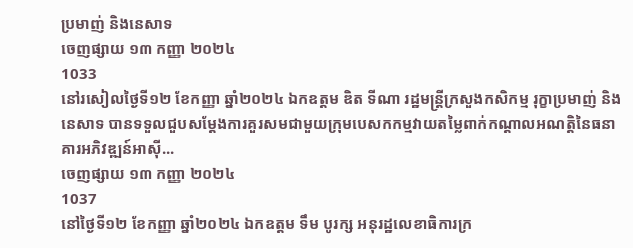ប្រមាញ់ និងនេសាទ
ចេញផ្សាយ ១៣ កញ្ញា ២០២៤
1033
នៅរសៀលថ្ងៃទី១២ ខែកញ្ញា ឆ្នាំ២០២៤ ឯកឧត្តម ឌិត ទីណា រដ្ឋមន្ត្រីក្រសួងកសិកម្ម រុក្ខាប្រមាញ់ និងនេសាទ បានទទួលជួបសម្តែងការគួរសមជាមួយក្រុមបេសកកម្មវាយតម្លៃពាក់កណ្តាលអណត្តិនៃធនាគារអភិវឌ្ឍន៍អាស៊ី...
ចេញផ្សាយ ១៣ កញ្ញា ២០២៤
1037
នៅថ្ងៃទី១២ ខែកញ្ញា ឆ្នាំ២០២៤ ឯកឧត្ដម ទឹម បូរក្ស អនុរដ្ឋលេខាធិការក្រ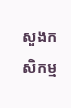សួងកសិកម្ម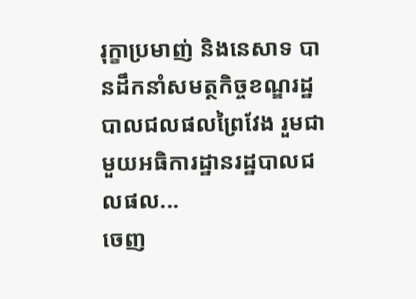រុក្ខាប្រមាញ់ និងនេសាទ បានដឹកនាំសមត្ថកិច្ចខណ្ឌរដ្ឋបាលជលផលព្រៃវែង រួមជាមួយអធិការដ្ឋានរដ្ឋបាលជលផល...
ចេញ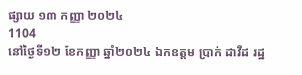ផ្សាយ ១៣ កញ្ញា ២០២៤
1104
នៅថ្ងៃទី១២ ខែកញ្ញា ឆ្នាំ២០២៤ ឯកឧត្តម ប្រាក់ ដាវីដ រដ្ឋ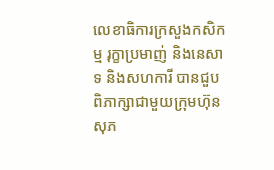លេខាធិការក្រសួងកសិកម្ម រុក្ខាប្រមាញ់ និងនេសាទ និងសហការី បានជួបពិភាក្សាជាមួយក្រុមហ៊ុន សុភ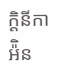ក្តិនីកា អ៉ិន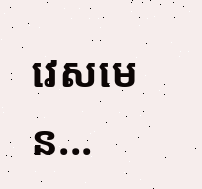វេសមេន...